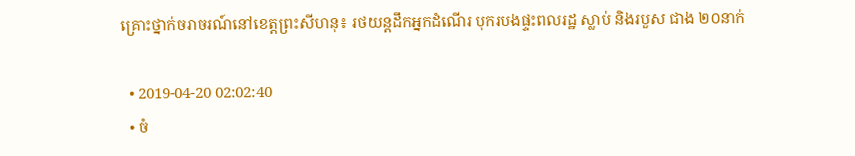គ្រោះថ្នាក់ចរាចរណ៍នៅខេត្តព្រះសីហនុ៖ រថយន្តដឹកអ្នកដំណើរ បុករបងផ្ទះពលរដ្ឋ ស្លាប់ និងរបួស ជាង ២០នាក់

  • 2019-04-20 02:02:40
  • ចំ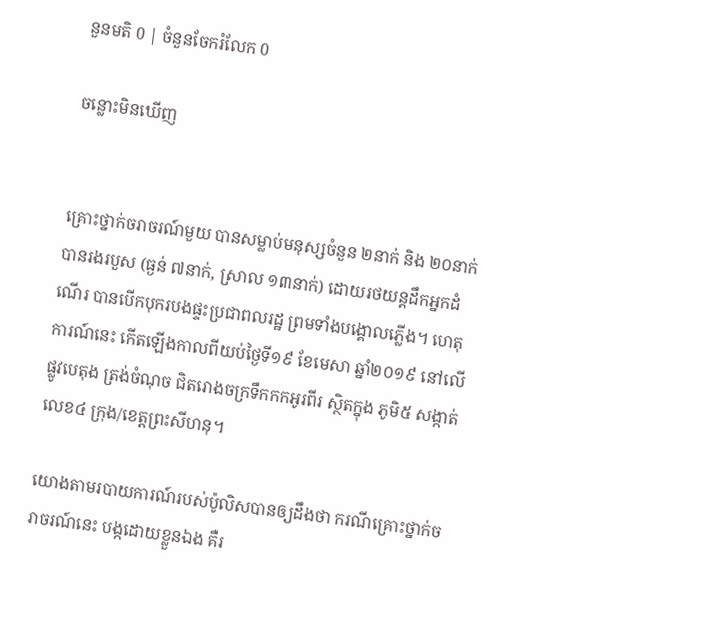នួនមតិ 0 | ចំនួនចែករំលែក 0

ចន្លោះមិនឃើញ


គ្រោះថ្នាក់ចរាចរណ៍មួយ បានសម្លាប់មនុស្សចំនួន ២នាក់ និង ២០នាក់បានរងរបួស (ធ្ងន់ ៧នាក់, ស្រាល ១៣នាក់) ដោយរថយន្តដឹកអ្នកដំណើរ បានបើកបុករបងផ្ទះប្រជាពលរដ្ឋ ព្រមទាំងបង្គោលភ្លើង។ ហេតុការណ៍នេះ កើតឡើងកាលពីយប់ថ្ងៃទី១៩ ខែមេសា ឆ្នាំ២០១៩ នៅលើផ្លូវបេតុង ត្រង់ចំណុច ជិតរោងចក្រទឹកកកអូរពីរ ស្ថិតក្នុង ភូមិ៥ សង្កាត់លេខ៤ ក្រុង/ខេត្តព្រះសីហនុ។

យោងតាមរបាយការណ៍របស់ប៉ូលិសបានឲ្យដឹងថា ករណីគ្រោះថ្នាក់ចរាចរណ៍នេះ បង្កដោយខ្លួនឯង គឺរ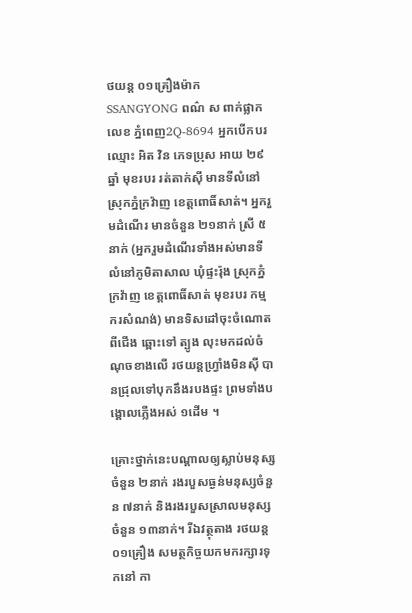ថយន្ត ០១គ្រឿងម៉ាក SSANGYONG ពណ៌ ស ពាក់ផ្លាកលេខ ភ្នំពេញ2Q-8694 អ្នកបើកបរឈ្មោះ អិត វិន ភេទប្រុស អាយ ២៩ឆ្នាំ មុខរបរ រត់តាក់ស៊ី មានទីលំនៅ ស្រុកភ្នំក្រវ៉ាញ ខេត្តពោធិ៍សាត់។ អ្នករួមដំណើរ មានចំនួន ២១នាក់ ស្រី ៥នាក់ (អ្នករួមដំណើរទាំងអស់មានទីលំនៅភូមិតាសាល ឃុំផ្ទះរ៉ុង ស្រុកភ្នំក្រវ៉ាញ ខេត្តពោធិ៍សាត់ មុខរបរ កម្មករសំណង់) មានទិសដៅចុះចំណោត ពីជើង ឆ្ពោះទៅ ត្បូង លុះមកដល់ចំណុចខាងលើ រថយន្តហ្រ្វាំងមិនស៊ី បានជ្រុលទៅបុកនឹងរបងផ្ទះ ព្រមទាំងបង្គោលភ្លើងអស់ ១ដើម ។

គ្រោះថ្នាក់នេះបណ្ដាលឲ្យស្លាប់មនុស្សចំនួន ២នាក់ រងរបួសធ្ងន់មនុស្សចំនួន ៧នាក់ និងរងរបួសស្រាលមនុស្សចំនួន ១៣នាក់។ រីឯវត្ថុតាង រថយន្ត ០១គ្រឿង សមត្ថកិច្ចយកមករក្សារទុកនៅ កា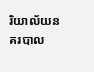រិយាល័យនគរបាល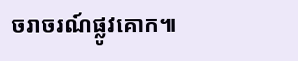ចរាចរណ៍ផ្លូវគោក៕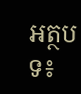អត្ថបទ៖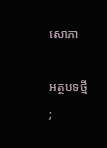សោភា

អត្ថបទថ្មី
;